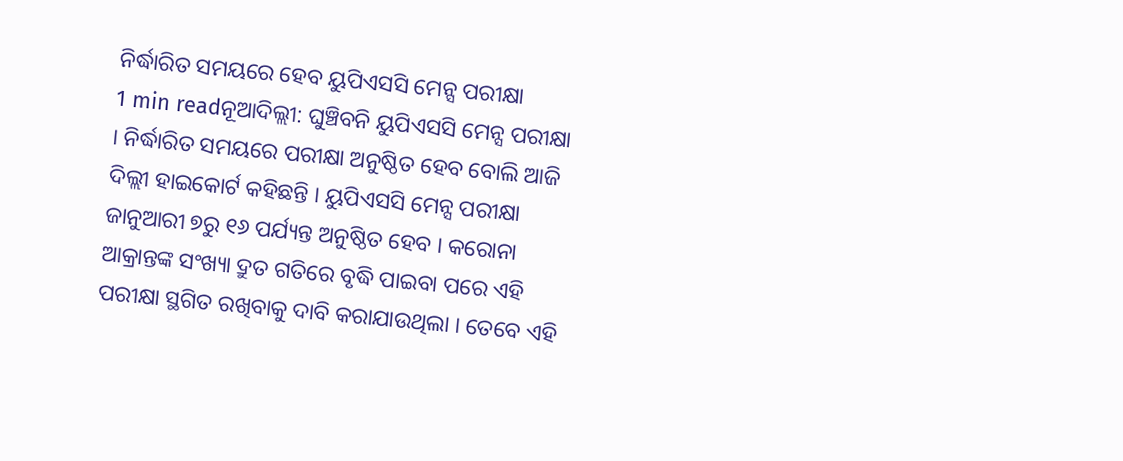ନିର୍ଦ୍ଧାରିତ ସମୟରେ ହେବ ୟୁପିଏସସି ମେନ୍ସ ପରୀକ୍ଷା
1 min readନୂଆଦିଲ୍ଲୀ: ଘୁଞ୍ଚିବନି ୟୁପିଏସସି ମେନ୍ସ ପରୀକ୍ଷା । ନିର୍ଦ୍ଧାରିତ ସମୟରେ ପରୀକ୍ଷା ଅନୁଷ୍ଠିତ ହେବ ବୋଲି ଆଜି ଦିଲ୍ଲୀ ହାଇକୋର୍ଟ କହିଛନ୍ତି । ୟୁପିଏସସି ମେନ୍ସ ପରୀକ୍ଷା ଜାନୁଆରୀ ୭ରୁ ୧୬ ପର୍ଯ୍ୟନ୍ତ ଅନୁଷ୍ଠିତ ହେବ । କରୋନା ଆକ୍ରାନ୍ତଙ୍କ ସଂଖ୍ୟା ଦ୍ରୁତ ଗତିରେ ବୃଦ୍ଧି ପାଇବା ପରେ ଏହି ପରୀକ୍ଷା ସ୍ଥଗିତ ରଖିବାକୁ ଦାବି କରାଯାଉଥିଲା । ତେବେ ଏହି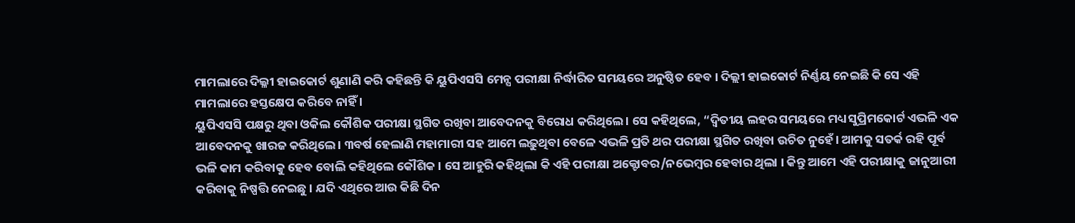ମାମଲାରେ ଦିଲ୍ଳୀ ହାଇକୋର୍ଟ ଶୁଣାଣି କରି କହିଛନ୍ତି କି ୟୁପିଏସସି ମେନ୍ସ ପରୀକ୍ଷା ନିର୍ଦ୍ଧାରିତ ସମୟରେ ଅନୁଷ୍ଠିତ ହେବ । ଦିଲ୍ଲୀ ହାଇକୋର୍ଟ ନିର୍ଣ୍ଣୟ ନେଇଛି କି ସେ ଏହି ମାମଲାରେ ହସ୍ତକ୍ଷେପ କରିବେ ନାହିଁ ।
ୟୁପିଏସସି ପକ୍ଷରୁ ଥିବା ଓକିଲ କୌଶିକ ପରୀକ୍ଷା ସ୍ଥଗିତ ରଖିବା ଆବେଦନକୁ ବିରୋଧ କରିଥିଲେ। ସେ କହିଥିଲେ, “ଦ୍ୱିତୀୟ ଲହର ସମୟରେ ମଧ୍ୟ ସୁପ୍ରିମକୋର୍ଟ ଏଭଳି ଏକ ଆବେଦନକୁ ଖାରଜ କରିଥିଲେ। ୩ବର୍ଷ ହେଲାଣି ମହାମାରୀ ସହ ଆମେ ଲଢ଼ୁଥିବା ବେଳେ ଏଭଳି ପ୍ରତି ଥର ପରୀକ୍ଷା ସ୍ଥଗିତ ରଖିବା ଉଚିତ ନୁହେଁ। ଆମକୁ ସତର୍କ ରହି ପୂର୍ବ ଭଳି କାମ କରିବାକୁ ହେବ ବୋଲି କହିଥିଲେ କୌଶିକ । ସେ ଆହୁରି କହିଥିଲା କି ଏହି ପରୀକ୍ଷା ଅକ୍ଟୋବର/ନଭେମ୍ବର ହେବାର ଥିଲା । କିନ୍ତୁ ଆମେ ଏହି ପରୀକ୍ଷାକୁ ଜାନୁଆରୀ କରିବାକୁ ନିଷ୍ପତ୍ତି ନେଇଛୁ । ଯଦି ଏଥିରେ ଆଉ କିଛି ଦିନ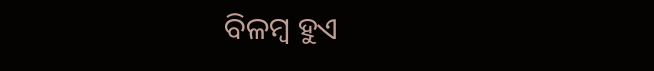ବିଳମ୍ବ ହୁଏ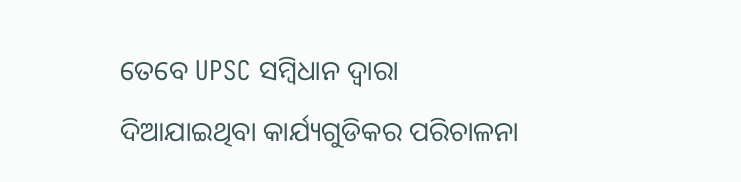ତେବେ UPSC ସମ୍ବିଧାନ ଦ୍ୱାରା ଦିଆଯାଇଥିବା କାର୍ଯ୍ୟଗୁଡିକର ପରିଚାଳନା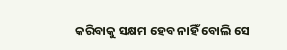କରିବାକୁ ସକ୍ଷମ ହେବ ନାହିଁ ବୋଲି ସେ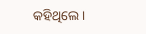କହିଥିଲେ ।